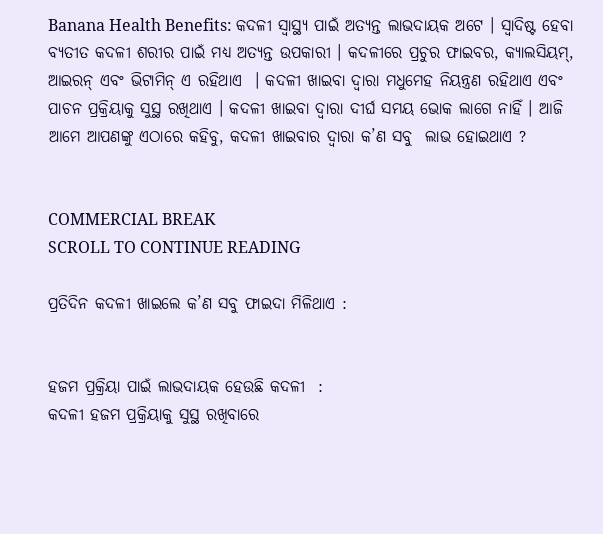Banana Health Benefits: କଦଳୀ ସ୍ବାସ୍ଥ୍ୟ ପାଇଁ ଅତ୍ୟନ୍ତ ଲାଭଦାୟକ ଅଟେ । ସ୍ୱାଦିଷ୍ଟ ହେବା ବ୍ୟତୀତ କଦଳୀ ଶରୀର ପାଇଁ ମଧ୍ୟ ଅତ୍ୟନ୍ତ ଉପକାରୀ । କଦଳୀରେ ପ୍ରଚୁର ଫାଇବର, କ୍ୟାଲସିୟମ୍, ଆଇରନ୍ ଏବଂ ଭିଟାମିନ୍ ଏ ରହିଥାଏ  । କଦଳୀ ଖାଇବା ଦ୍ବାରା ମଧୁମେହ ନିୟନ୍ତ୍ରଣ ରହିଥାଏ ଏବଂ ପାଚନ ପ୍ରକ୍ରିୟାକୁ ସୁସ୍ଥ ରଖିଥାଏ । କଦଳୀ ଖାଇବା ଦ୍ୱାରା ଦୀର୍ଘ ସମୟ ଭୋକ ଲାଗେ ନାହିଁ । ଆଜି ଆମେ ଆପଣଙ୍କୁ ଏଠାରେ କହିବୁ, କଦଳୀ ଖାଇବାର ଦ୍ବାରା କ’ଣ ସବୁ  ଲାଭ ହୋଇଥାଏ ?


COMMERCIAL BREAK
SCROLL TO CONTINUE READING

ପ୍ରତିଦିନ କଦଳୀ ଖାଇଲେ କ’ଣ ସବୁ ଫାଇଦା ମିଳିଥାଏ :


ହଜମ ପ୍ରକ୍ରିୟା ପାଇଁ ଲାଭଦାୟକ ହେଉଛି କଦଳୀ  :
କଦଳୀ ହଜମ ପ୍ରକ୍ରିୟାକୁ ସୁସ୍ଥ ରଖିବାରେ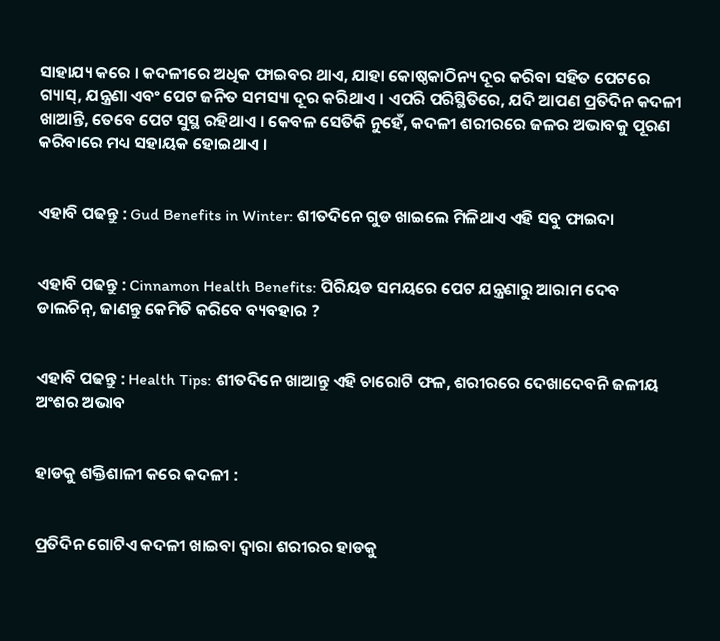ସାହାଯ୍ୟ କରେ । କଦଳୀରେ ଅଧିକ ଫାଇବର ଥାଏ, ଯାହା କୋଷ୍ଠକାଠିନ୍ୟ ଦୂର କରିବା ସହିତ ପେଟରେ ଗ୍ୟାସ୍, ଯନ୍ତ୍ରଣା ଏବଂ ପେଟ ଜନିତ ସମସ୍ୟା ଦୂର କରିଥାଏ । ଏପରି ପରିସ୍ଥିତିରେ, ଯଦି ଆପଣ ପ୍ରତିଦିନ କଦଳୀ ଖାଆନ୍ତି, ତେବେ ପେଟ ସୁସ୍ଥ ରହିଥାଏ । କେବଳ ସେତିକି ନୁହେଁ, କଦଳୀ ଶରୀରରେ ଜଳର ଅଭାବକୁ ପୂରଣ କରିବାରେ ମଧ୍ୟ ସହାୟକ ହୋଇଥାଏ ।


ଏହାବି ପଢନ୍ତୁ : Gud Benefits in Winter: ଶୀତଦିନେ ଗୁଡ ଖାଇଲେ ମିଳିଥାଏ ଏହି ସବୁ ଫାଇଦା


ଏହାବି ପଢନ୍ତୁ : Cinnamon Health Benefits: ପିରିୟଡ ସମୟରେ ପେଟ ଯନ୍ତ୍ରଣାରୁ ଆରାମ ଦେବ ଡାଲଚିନ୍, ଜାଣନ୍ତୁ କେମିତି କରିବେ ବ୍ୟବହାର ?


ଏହାବି ପଢନ୍ତୁ : Health Tips: ଶୀତଦିନେ ଖାଆନ୍ତୁ ଏହି ଚାରୋଟି ଫଳ, ଶରୀରରେ ଦେଖାଦେବନି ଜଳୀୟ ଅଂଶର ଅଭାବ


ହାଡକୁ ଶକ୍ତିଶାଳୀ କରେ କଦଳୀ :


ପ୍ରତିଦିନ ଗୋଟିଏ କଦଳୀ ଖାଇବା ଦ୍ବାରା ଶରୀରର ହାଡକୁ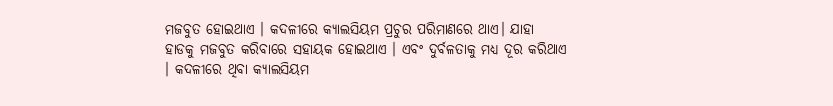ମଜବୁତ ହୋଇଥାଏ । କଦଳୀରେ କ୍ୟାଲସିୟମ ପ୍ରଚୁର ପରିମାଣରେ ଥାଏ। ଯାହା ହାଡକୁ ମଜବୁତ କରିବାରେ ସହାୟକ ହୋଇଥାଏ । ଏବଂ ଦୁର୍ବଳତାକୁ ମଧ୍ୟ ଦୂର କରିଥାଏ । କଦଳୀରେ ଥିବା କ୍ୟାଲସିୟମ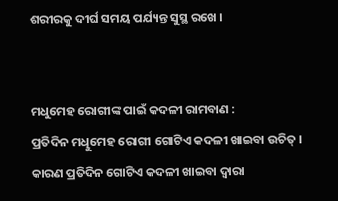ଶରୀରକୁ ଦୀର୍ଘ ସମୟ ପର୍ଯ୍ୟନ୍ତ ସୁସ୍ଥ ରଖେ ।


ମଧୁମେହ ରୋଗୀଙ୍କ ପାଇଁ କଦଳୀ ରାମବାଣ :
ପ୍ରତିଦିନ ମଧିୁମେହ ରୋଗୀ ଗୋଟିଏ କଦଳୀ ଖାଇବା ଉଚିତ୍ । କାରଣ ପ୍ରତିଦିନ ଗୋଟିଏ କଦଳୀ ଖାଇବା ଦ୍ବାରା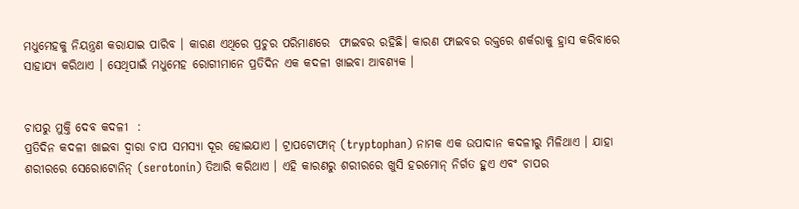ମଧୁମେହକୁ ନିୟନ୍ତ୍ରଣ କରାଯାଇ ପାରିବ । କାରଣ ଏଥିରେ ପ୍ରଚୁର ପରିମାଣରେ  ଫାଇବର ରହିଛି। କାରଣ ଫାଇବର ରକ୍ତରେ ଶର୍କରାକୁ ହ୍ରାସ କରିବାରେ ସାହାଯ୍ୟ କରିଥାଏ । ସେଥିପାଇଁ ମଧୁମେହ ରୋଗୀମାନେ ପ୍ରତିଦିନ ଏକ କଦଳୀ ଖାଇବା ଆବଶ୍ୟକ ।


ଚାପରୁ ମୁକ୍ତି ଦେବ କଦଳୀ  :
ପ୍ରତିଦିନ କଦଳୀ ଖାଇବା ଦ୍ୱାରା ଚାପ ସମସ୍ୟା ଦୂର ହୋଇଯାଏ । ଟ୍ରାପଟୋଫାନ୍ (tryptophan) ନାମକ ଏକ ଉପାଦାନ କଦଳୀରୁ ମିଳିଥାଏ । ଯାହା ଶରୀରରେ ସେରୋଟୋନିନ୍ (serotonin) ତିଆରି କରିଥାଏ । ଏହି କାରଣରୁ ଶରୀରରେ ଖୁସି ହରମୋନ୍ ନିର୍ଗତ ହୁଏ ଏବଂ ଚାପର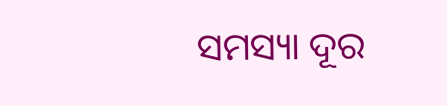ସମସ୍ୟା ଦୂର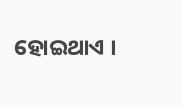ହୋଇଥାଏ ।